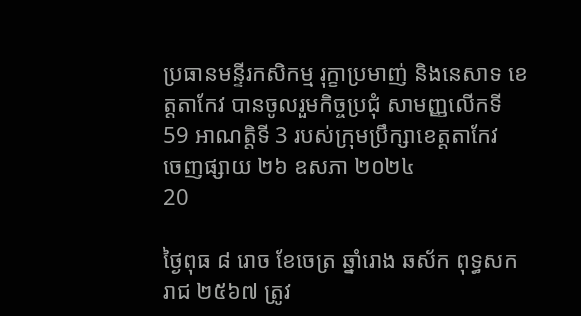ប្រធានមន្ទីរកសិកម្ម រុក្ខាប្រមាញ់ និងនេសាទ ខេត្តតាកែវ បានចូលរួមកិច្ចប្រជុំ សាមញ្ញលើកទី 59 អាណត្តិទី 3 របស់ក្រុមប្រឹក្សាខេត្តតាកែវ
ចេញផ្សាយ ២៦ ឧសភា ២០២៤
20

ថ្ងៃពុធ ៨ រោច ខែចេត្រ ឆ្នាំរោង ឆស័ក ពុទ្ធសករាជ ២៥៦៧ ត្រូវ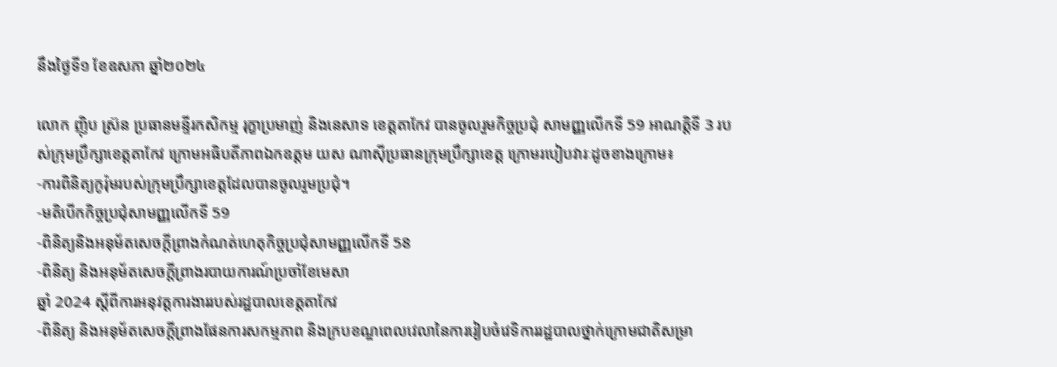នឹងថ្ងៃទី១ ខែឧសភា ឆ្នាំ២០២៤

លោក ញ៉ិប ស្រ៊ន ប្រធានមន្ទីរកសិកម្ម រុក្ខាប្រមាញ់ និងនេសាទ ខេត្តតាកែវ បានចូលរួមកិច្ចប្រជុំ សាមញ្ញលើកទី 59 អាណត្តិទី 3 របស់ក្រុមប្រឹក្សាខេត្តតាកែវ ក្រោមអធិបតីភាពឯកឧត្តម យស ណាស៊ីប្រធានក្រុមប្រឹក្សាខេត្ត ក្រោមរបៀបវារៈដូចខាងក្រោម៖
-ការពិនិត្យកូរ៉ុមរបស់ក្រុមប្រឹក្សាខេត្តដែលបានចូលរួមប្រជុំ។
-មតិបើកកិច្ចប្រជុំសាមញ្ញលើកទី 59
-ពិនិត្យនិងអនុម័តសេចក្តីព្រាងកំណត់ហេតុកិច្ចប្រជុំសាមញ្ញលើកទី 58
-ពិនិត្យ និងអនុម័តសេចក្តីព្រាងរបាយការណ៍ប្រចាំខែមេសា
ឆ្នាំ 2024 ស្ដីពីការអនុវត្តការងាររបស់រដ្ឋបាលខេត្តតាកែវ
-ពិនិត្យ និងអនុម័តសេចក្តីព្រាងផែនការសកម្មភាព និងក្របខណ្ឌពេលវេលានៃការរៀបចំវេទិការរដ្ឋបាលថ្នាក់ក្រោមជាតិសម្រា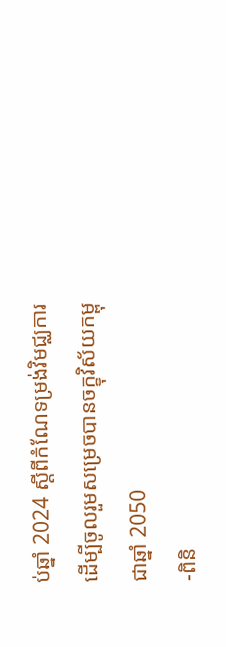ប់ឆ្នាំ 2024 ស្ដីពីកំណែទម្រង់វិមជ្ឈការដើម្បីចូលរួមសម្រេចបានចក្ខុវិស័យកម្ពុជាឆ្នាំ 2050
-ពិនិ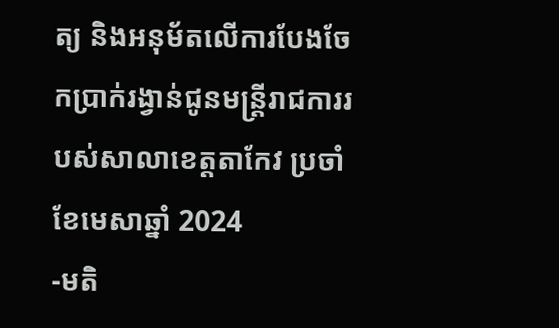ត្យ និងអនុម័តលើការបែងចែកប្រាក់រង្វាន់ជូនមន្ត្រីរាជការរបស់សាលាខេត្តតាកែវ ប្រចាំខែមេសាឆ្នាំ 2024
-មតិ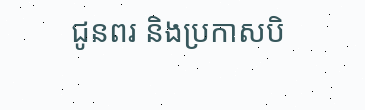ជូនពរ និងប្រកាសបិ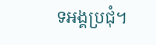ទអង្គប្រជុំ។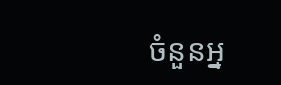ចំនួនអ្ន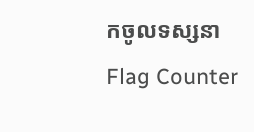កចូលទស្សនា
Flag Counter